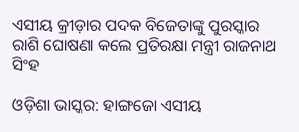ଏସୀୟ କ୍ରୀଡ଼ାର ପଦକ ବିଜେତାଙ୍କୁ ପୁରସ୍କାର ରାଶି ଘୋଷଣା କଲେ ପ୍ରତିରକ୍ଷା ମନ୍ତ୍ରୀ ରାଜନାଥ ସିଂହ

ଓଡ଼ିଶା ଭାସ୍କର: ହାଙ୍ଗଜୋ ଏସୀୟ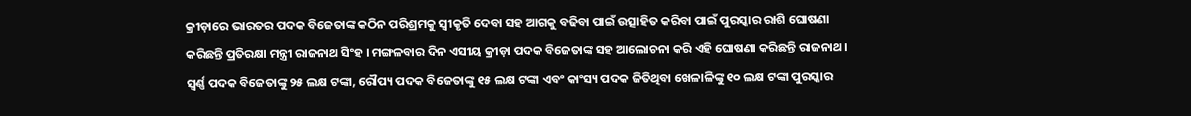କ୍ରୀଡ଼ାରେ ଭାରତର ପଦକ ବିଜେତାଙ୍କ କଠିନ ପରିଶ୍ରମକୁ ସ୍ୱୀକୃତି ଦେବା ସହ ଆଗକୁ ବଢିବା ପାଇଁ ଉତ୍ସାହିତ କରିବା ପାଇଁ ପୁରସ୍କାର ରାଶି ଘୋଷଣା କରିଛନ୍ତି ପ୍ରତିରକ୍ଷା ମନ୍ତ୍ରୀ ରାଜନାଥ ସିଂହ । ମଙ୍ଗଳବାର ଦିନ ଏସୀୟ କ୍ରୀଡ଼ା ପଦକ ବିଜେତାଙ୍କ ସହ ଆଲୋଚନା କରି ଏହି ଘୋଷଣା କରିଛନ୍ତି ରାଜନାଥ । ସ୍ୱର୍ଣ୍ଣ ପଦକ ବିଜେତାଙ୍କୁ ୨୫ ଲକ୍ଷ ଟଙ୍କା, ରୌପ୍ୟ ପଦକ ବିଜେତାଙ୍କୁ ୧୫ ଲକ୍ଷ ଟଙ୍କା ଏବଂ କାଂସ୍ୟ ପଦକ ଜିତିଥିବା ଖେଳାଳିଙ୍କୁ ୧୦ ଲକ୍ଷ ଟଙ୍କା ପୁରସ୍କାର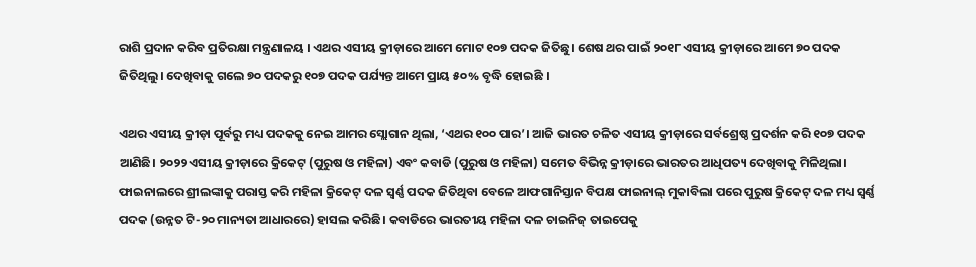ରାଶି ପ୍ରଦାନ କରିବ ପ୍ରତିରକ୍ଷା ମନ୍ତ୍ରଣାଳୟ । ଏଥର ଏସୀୟ କ୍ରୀଡ଼ାରେ ଆମେ ମୋଟ ୧୦୭ ପଦକ ଜିତିଛୁ। ଶେଷ ଥର ପାଇଁ ୨୦୧୮ ଏସୀୟ କ୍ରୀଡ଼ାରେ ଆମେ ୭୦ ପଦକ ଜିତିଥିଲୁ। ଦେଖିବାକୁ ଗଲେ ୭୦ ପଦକରୁ ୧୦୭ ପଦକ ପର୍ଯ୍ୟନ୍ତ ଆମେ ପ୍ରାୟ ୫୦% ବୃଦ୍ଧି ହୋଇଛି ।

ଏଥର ଏସୀୟ କ୍ରୀଡ଼ା ପୂର୍ବରୁ ମଧ୍ୟ ପଦକକୁ ନେଇ ଆମର ସ୍ଲୋଗାନ ଥିଲା, ‘ଏଥର ୧୦୦ ପାର’। ଆଜି ଭାରତ ଚଳିତ ଏସୀୟ କ୍ରୀଡ଼ାରେ ସର୍ବଶ୍ରେଷ୍ଠ ପ୍ରଦର୍ଶନ କରି ୧୦୭ ପଦକ ଆଣିଛି। ୨୦୨୨ ଏସୀୟ କ୍ରୀଡ଼ାରେ କ୍ରିକେଟ୍ (ପୁରୁଷ ଓ ମହିଳା) ଏବଂ କବାଡି (ପୁରୁଷ ଓ ମହିଳା) ସମେତ ବିଭିନ୍ନ କ୍ରୀଡ଼ାରେ ଭାରତର ଆଧିପତ୍ୟ ଦେଖିବାକୁ ମିଳିଥିଲା। ଫାଇନାଲରେ ଶ୍ରୀଲଙ୍କାକୁ ପରାସ୍ତ କରି ମହିଳା କ୍ରିକେଟ୍ ଦଳ ସ୍ୱର୍ଣ୍ଣ ପଦକ ଜିତିଥିବା ବେଳେ ଆଫଗାନିସ୍ତାନ ବିପକ୍ଷ ଫାଇନାଲ୍ ମୁକାବିଲା ପରେ ପୁରୁଷ କ୍ରିକେଟ୍ ଦଳ ମଧ୍ୟ ସ୍ୱର୍ଣ୍ଣ ପଦକ (ଉନ୍ନତ ଟି-୨୦ ମାନ୍ୟତା ଆଧାରରେ) ହାସଲ କରିଛି। କବାଡିରେ ଭାରତୀୟ ମହିଳା ଦଳ ଚାଇନିଜ୍ ତାଇପେକୁ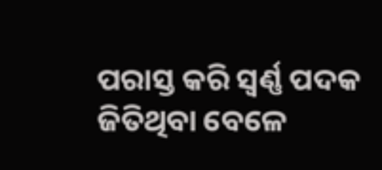ପରାସ୍ତ କରି ସ୍ୱର୍ଣ୍ଣ ପଦକ ଜିତିଥିବା ବେଳେ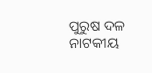ପୁରୁଷ ଦଳ ନାଟକୀୟ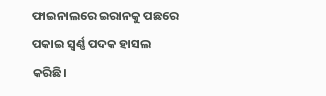ଫାଇନାଲରେ ଇରାନକୁ ପଛରେ ପକାଇ ସ୍ୱର୍ଣ୍ଣ ପଦକ ହାସଲ କରିଛି।